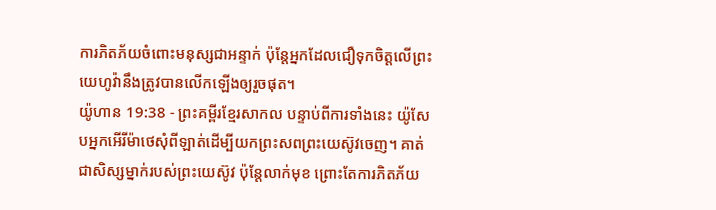ការភិតភ័យចំពោះមនុស្សជាអន្ទាក់ ប៉ុន្តែអ្នកដែលជឿទុកចិត្តលើព្រះយេហូវ៉ានឹងត្រូវបានលើកឡើងឲ្យរួចផុត។
យ៉ូហាន 19:38 - ព្រះគម្ពីរខ្មែរសាកល បន្ទាប់ពីការទាំងនេះ យ៉ូសែបអ្នកអើរីម៉ាថេសុំពីឡាត់ដើម្បីយកព្រះសពព្រះយេស៊ូវចេញ។ គាត់ជាសិស្សម្នាក់របស់ព្រះយេស៊ូវ ប៉ុន្តែលាក់មុខ ព្រោះតែការភិតភ័យ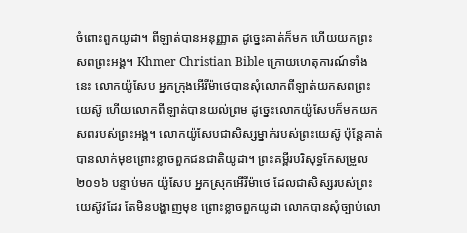ចំពោះពួកយូដា។ ពីឡាត់បានអនុញ្ញាត ដូច្នេះគាត់ក៏មក ហើយយកព្រះសពព្រះអង្គ។ Khmer Christian Bible ក្រោយហេតុការណ៍ទាំងនេះ លោកយ៉ូសែប អ្នកក្រុងអើរីម៉ាថេបានសុំលោកពីឡាត់យកសពព្រះយេស៊ូ ហើយលោកពីឡាត់បានយល់ព្រម ដូច្នេះលោកយ៉ូសែបក៏មកយកសពរបស់ព្រះអង្គ។ លោកយ៉ូសែបជាសិស្សម្នាក់របស់ព្រះយេស៊ូ ប៉ុន្ដែគាត់បានលាក់មុខព្រោះខ្លាចពួកជនជាតិយូដា។ ព្រះគម្ពីរបរិសុទ្ធកែសម្រួល ២០១៦ បន្ទាប់មក យ៉ូសែប អ្នកស្រុកអើរីម៉ាថេ ដែលជាសិស្សរបស់ព្រះយេស៊ូវដែរ តែមិនបង្ហាញមុខ ព្រោះខ្លាចពួកយូដា លោកបានសុំច្បាប់លោ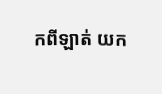កពីឡាត់ យក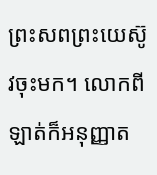ព្រះសពព្រះយេស៊ូវចុះមក។ លោកពីឡាត់ក៏អនុញ្ញាត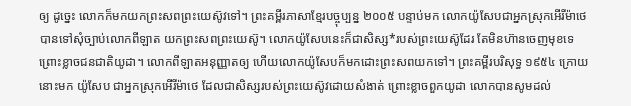ឲ្យ ដូច្នេះ លោកក៏មកយកព្រះសពព្រះយេស៊ូវទៅ។ ព្រះគម្ពីរភាសាខ្មែរបច្ចុប្បន្ន ២០០៥ បន្ទាប់មក លោកយ៉ូសែបជាអ្នកស្រុកអើរីម៉ាថេ បានទៅសុំច្បាប់លោកពីឡាត យកព្រះសពព្រះយេស៊ូ។ លោកយ៉ូសែបនេះក៏ជាសិស្ស*របស់ព្រះយេស៊ូដែរ តែមិនហ៊ានចេញមុខទេ ព្រោះខ្លាចជនជាតិយូដា។ លោកពីឡាតអនុញ្ញាតឲ្យ ហើយលោកយ៉ូសែបក៏មកដោះព្រះសពយកទៅ។ ព្រះគម្ពីរបរិសុទ្ធ ១៩៥៤ ក្រោយនោះមក យ៉ូសែប ជាអ្នកស្រុកអើរីម៉ាថេ ដែលជាសិស្សរបស់ព្រះយេស៊ូវដោយសំងាត់ ព្រោះខ្លាចពួកយូដា លោកបានសូមដល់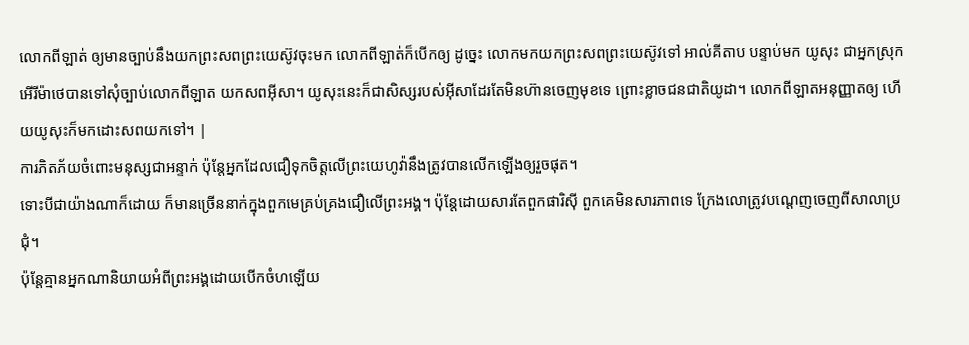លោកពីឡាត់ ឲ្យមានច្បាប់នឹងយកព្រះសពព្រះយេស៊ូវចុះមក លោកពីឡាត់ក៏បើកឲ្យ ដូច្នេះ លោកមកយកព្រះសពព្រះយេស៊ូវទៅ អាល់គីតាប បន្ទាប់មក យូសុះ ជាអ្នកស្រុកអើរីម៉ាថេបានទៅសុំច្បាប់លោកពីឡាត យកសពអ៊ីសា។ យូសុះនេះក៏ជាសិស្សរបស់អ៊ីសាដែរតែមិនហ៊ានចេញមុខទេ ព្រោះខ្លាចជនជាតិយូដា។ លោកពីឡាតអនុញ្ញាតឲ្យ ហើយយូសុះក៏មកដោះសពយកទៅ។ |
ការភិតភ័យចំពោះមនុស្សជាអន្ទាក់ ប៉ុន្តែអ្នកដែលជឿទុកចិត្តលើព្រះយេហូវ៉ានឹងត្រូវបានលើកឡើងឲ្យរួចផុត។
ទោះបីជាយ៉ាងណាក៏ដោយ ក៏មានច្រើននាក់ក្នុងពួកមេគ្រប់គ្រងជឿលើព្រះអង្គ។ ប៉ុន្តែដោយសារតែពួកផារិស៊ី ពួកគេមិនសារភាពទេ ក្រែងលោត្រូវបណ្ដេញចេញពីសាលាប្រជុំ។
ប៉ុន្តែគ្មានអ្នកណានិយាយអំពីព្រះអង្គដោយបើកចំហឡើយ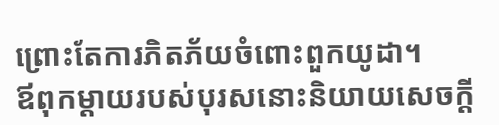ព្រោះតែការភិតភ័យចំពោះពួកយូដា។
ឪពុកម្ដាយរបស់បុរសនោះនិយាយសេចក្ដី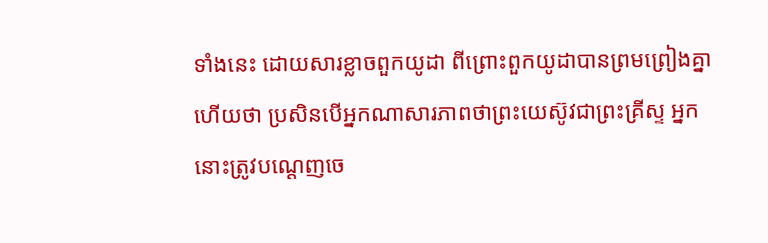ទាំងនេះ ដោយសារខ្លាចពួកយូដា ពីព្រោះពួកយូដាបានព្រមព្រៀងគ្នាហើយថា ប្រសិនបើអ្នកណាសារភាពថាព្រះយេស៊ូវជាព្រះគ្រីស្ទ អ្នកនោះត្រូវបណ្ដេញចេ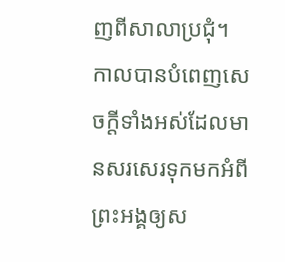ញពីសាលាប្រជុំ។
កាលបានបំពេញសេចក្ដីទាំងអស់ដែលមានសរសេរទុកមកអំពីព្រះអង្គឲ្យស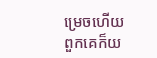ម្រេចហើយ ពួកគេក៏យ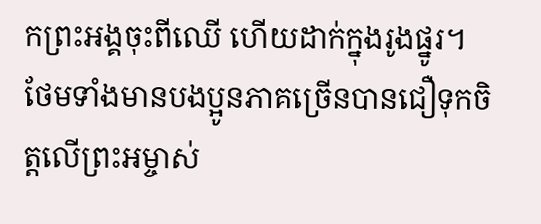កព្រះអង្គចុះពីឈើ ហើយដាក់ក្នុងរូងផ្នូរ។
ថែមទាំងមានបងប្អូនភាគច្រើនបានជឿទុកចិត្តលើព្រះអម្ចាស់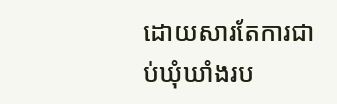ដោយសារតែការជាប់ឃុំឃាំងរប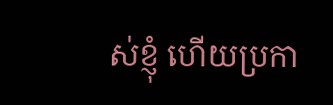ស់ខ្ញុំ ហើយប្រកា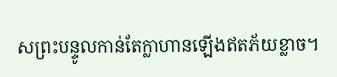សព្រះបន្ទូលកាន់តែក្លាហានឡើងឥតភ័យខ្លាច។